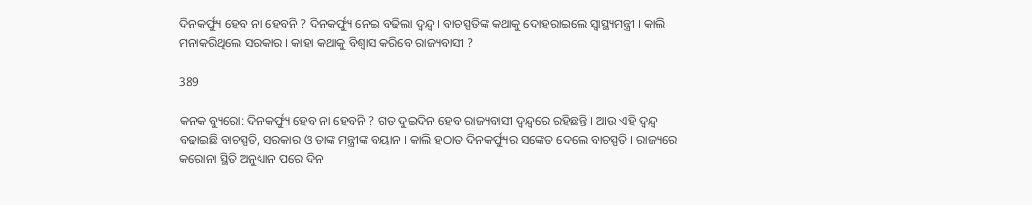ଦିନକର୍ଫ୍ୟୁ ହେବ ନା ହେବନି ? ଦିନକର୍ଫ୍ୟୁ ନେଇ ବଢିଲା ଦ୍ୱନ୍ଦ୍ୱ । ବାଚସ୍ପତିଙ୍କ କଥାକୁ ଦୋହରାଇଲେ ସ୍ୱାସ୍ଥ୍ୟମନ୍ତ୍ରୀ । କାଲି ମନାକରିଥିଲେ ସରକାର । କାହା କଥାକୁ ବିଶ୍ୱାସ କରିବେ ରାଜ୍ୟବାସୀ ?

389

କନକ ବ୍ୟୁରୋ: ଦିନକର୍ଫ୍ୟୁ ହେବ ନା ହେବନି ? ଗତ ଦୁଇଦିନ ହେବ ରାଜ୍ୟବାସୀ ଦ୍ୱନ୍ଦ୍ୱରେ ରହିଛନ୍ତି । ଆଉ ଏହି ଦ୍ୱନ୍ଦ୍ୱ ବଢାଇଛି ବାଚସ୍ପତି, ସରକାର ଓ ତାଙ୍କ ମନ୍ତ୍ରୀଙ୍କ ବୟାନ । କାଲି ହଠାତ ଦିନକର୍ଫ୍ୟୁର ସଙ୍କେତ ଦେଲେ ବାଚସ୍ପତି । ରାଜ୍ୟରେ କରୋନା ସ୍ଥିତି ଅନୁଧ୍ୟାନ ପରେ ଦିନ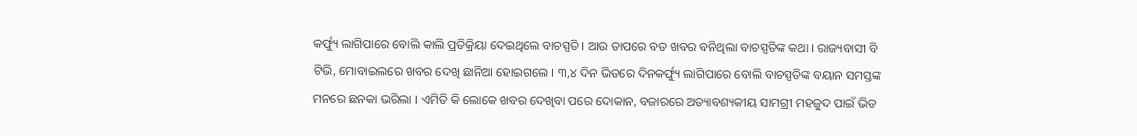କର୍ଫ୍ୟୁ ଲାଗିପାରେ ବୋଲି କାଲି ପ୍ରତିକ୍ରିୟା ଦେଇଥିଲେ ବାଚସ୍ପତି । ଆଉ ତାପରେ ବଡ ଖବର ବନିଥିଲା ବାଚସ୍ପତିଙ୍କ କଥା । ରାଜ୍ୟବାସୀ ବି ଟିଭି, ମୋବାଇଲରେ ଖବର ଦେଖି ଛାନିଆ ହୋଇଗଲେ । ୩,୪ ଦିନ ଭିତରେ ଦିନକର୍ଫ୍ୟୁ ଲାଗିପାରେ ବୋଲି ବାଚସ୍ପତିଙ୍କ ବୟାନ ସମସ୍ତଙ୍କ ମନରେ ଛନକା ଭରିଲା । ଏମିତି କି ଲୋକେ ଖବର ଦେଖିବା ପରେ ଦୋକାନ, ବଜାରରେ ଅତ୍ୟାବଶ୍ୟକୀୟ ସାମଗ୍ରୀ ମହଜୁଦ ପାଇଁ ଭିଡ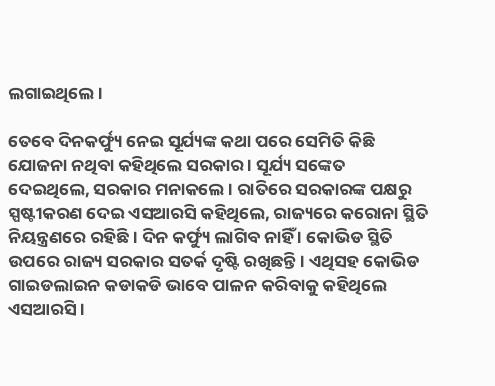ଲଗାଇଥିଲେ ।

ତେବେ ଦିନକର୍ଫ୍ୟୁ ନେଇ ସୂର୍ଯ୍ୟଙ୍କ କଥା ପରେ ସେମିତି କିଛି ଯୋଜନା ନଥିବା କହିଥିଲେ ସରକାର । ସୂର୍ଯ୍ୟ ସଙ୍କେତ ଦେଇଥିଲେ, ସରକାର ମନାକଲେ । ରାତିରେ ସରକାରଙ୍କ ପକ୍ଷରୁ ସ୍ପଷ୍ଟୀକରଣ ଦେଇ ଏସଆରସି କହିଥିଲେ, ରାଜ୍ୟରେ କରୋନା ସ୍ଥିତି ନିୟନ୍ତ୍ରଣରେ ରହିଛି । ଦିନ କର୍ଫ୍ୟୁ ଲାଗିବ ନାହିଁ । କୋଭିଡ ସ୍ଥିତି ଉପରେ ରାଜ୍ୟ ସରକାର ସତର୍କ ଦୃଷ୍ଟି ରଖିଛନ୍ତି । ଏଥିସହ କୋଭିଡ ଗାଇଡଲାଇନ କଡାକଡି ଭାବେ ପାଳନ କରିବାକୁ କହିଥିଲେ ଏସଆରସି ।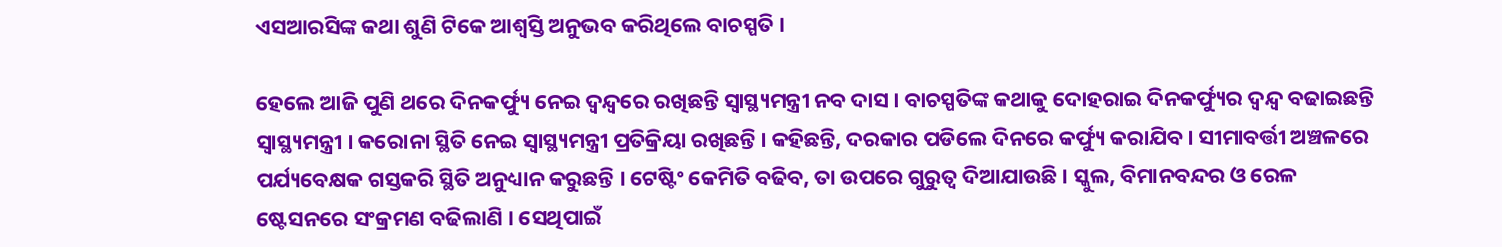ଏସଆରସିଙ୍କ କଥା ଶୁଣି ଟିକେ ଆଶ୍ୱସ୍ତି ଅନୁଭବ କରିଥିଲେ ବାଚସ୍ପତି ।

ହେଲେ ଆଜି ପୁଣି ଥରେ ଦିନକର୍ଫ୍ୟୁ ନେଇ ଦ୍ୱନ୍ଦ୍ୱରେ ରଖିଛନ୍ତି ସ୍ୱାସ୍ଥ୍ୟମନ୍ତ୍ରୀ ନବ ଦାସ । ବାଚସ୍ପତିଙ୍କ କଥାକୁ ଦୋହରାଇ ଦିନକର୍ଫ୍ୟୁର ଦ୍ୱନ୍ଦ୍ୱ ବଢାଇଛନ୍ତି ସ୍ୱାସ୍ଥ୍ୟମନ୍ତ୍ରୀ । କରୋନା ସ୍ଥିତି ନେଇ ସ୍ୱାସ୍ଥ୍ୟମନ୍ତ୍ରୀ ପ୍ରତିକ୍ରିୟା ରଖିଛନ୍ତି । କହିଛନ୍ତି, ଦରକାର ପଡିଲେ ଦିନରେ କର୍ଫ୍ୟୁ କରାଯିବ । ସୀମାବର୍ତ୍ତୀ ଅଞ୍ଚଳରେ ପର୍ଯ୍ୟବେକ୍ଷକ ଗସ୍ତକରି ସ୍ଥିତି ଅନୁଧ୍ୟାନ କରୁଛନ୍ତି । ଟେଷ୍ଟିଂ କେମିତି ବଢିବ, ତା ଉପରେ ଗୁରୁତ୍ୱ ଦିଆଯାଉଛି । ସ୍କୁଲ, ବିମାନବନ୍ଦର ଓ ରେଳ ଷ୍ଟେସନରେ ସଂକ୍ରମଣ ବଢିଲାଣି । ସେଥିପାଇଁ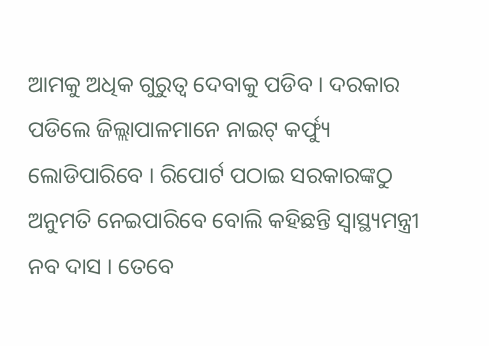ଆମକୁ ଅଧିକ ଗୁରୁତ୍ୱ ଦେବାକୁ ପଡିବ । ଦରକାର ପଡିଲେ ଜିଲ୍ଲାପାଳମାନେ ନାଇଟ୍ କର୍ଫ୍ୟୁ ଲୋଡିପାରିବେ । ରିପୋର୍ଟ ପଠାଇ ସରକାରଙ୍କଠୁ ଅନୁମତି ନେଇପାରିବେ ବୋଲି କହିଛନ୍ତି ସ୍ୱାସ୍ଥ୍ୟମନ୍ତ୍ରୀ ନବ ଦାସ । ତେବେ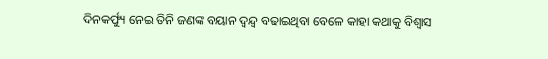ଦିନକର୍ଫ୍ୟୁ ନେଇ ତିନି ଜଣଙ୍କ ବୟାନ ଦ୍ୱନ୍ଦ୍ୱ ବଢାଇଥିବା ବେଳେ କାହା କଥାକୁ ବିଶ୍ୱାସ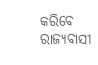କରିବେ ରାଜ୍ୟବାସୀ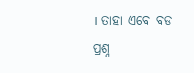। ତାହା ଏବେ ବଡ ପ୍ରଶ୍ନ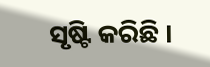ସୃଷ୍ଟି କରିଛି ।